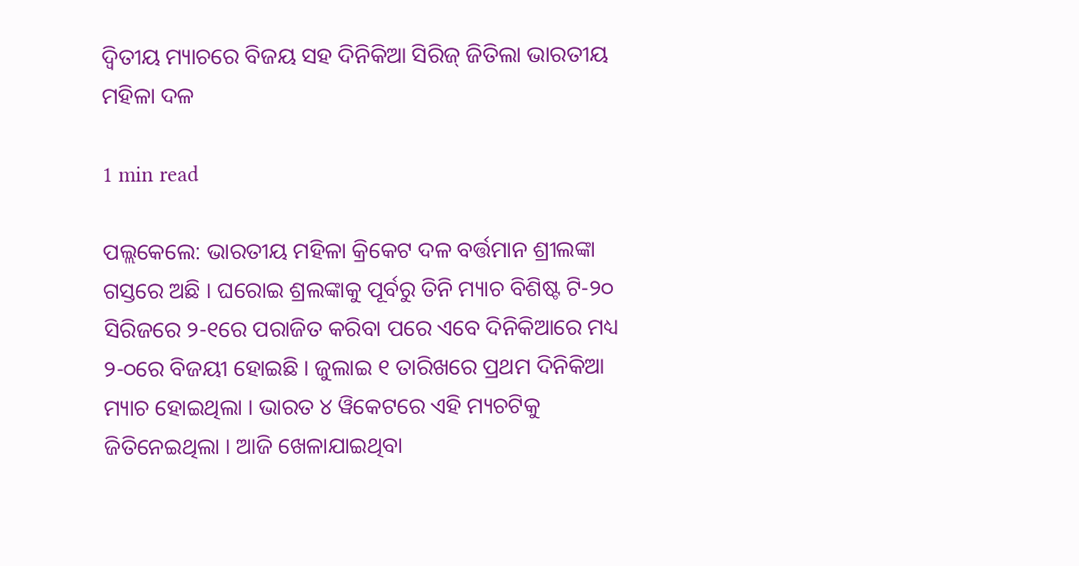ଦ୍ୱିତୀୟ ମ୍ୟାଚରେ ବିଜୟ ସହ ଦିନିକିଆ ସିରିଜ୍ ଜିତିଲା ଭାରତୀୟ ମହିଳା ଦଳ

1 min read

ପଲ୍ଲକେଲେ: ଭାରତୀୟ ମହିଳା କ୍ରିକେଟ ଦଳ ବର୍ତ୍ତମାନ ଶ୍ରୀଲଙ୍କା ଗସ୍ତରେ ଅଛି । ଘରୋଇ ଶ୍ରଲଙ୍କାକୁ ପୂର୍ବରୁ ତିନି ମ୍ୟାଚ ବିଶିଷ୍ଟ ଟି-୨୦ ସିରିଜରେ ୨-୧ରେ ପରାଜିତ କରିବା ପରେ ଏବେ ଦିନିକିଆରେ ମଧ୍ୟ ୨-୦ରେ ବିଜୟୀ ହୋଇଛି । ଜୁଲାଇ ୧ ତାରିଖରେ ପ୍ରଥମ ଦିନିକିଆ ମ୍ୟାଚ ହୋଇଥିଲା । ଭାରତ ୪ ୱିକେଟରେ ଏହି ମ୍ୟଚଟିକୁ ଜିତିନେଇଥିଲା । ଆଜି ଖେଳାଯାଇଥିବା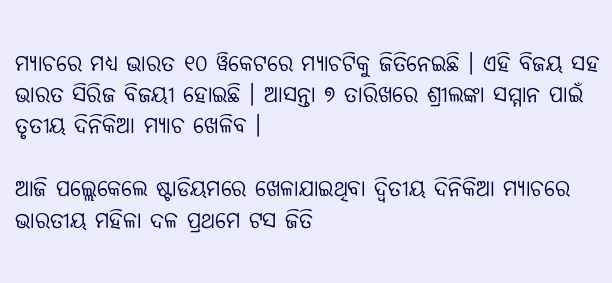ମ୍ୟାଚରେ ମଧ୍ୟ ଭାରତ ୧୦ ୱିକେଟରେ ମ୍ୟାଚଟିକୁ ଜିତିନେଇଛି । ଏହି ବିଜୟ ସହ ଭାରତ ସିରିଜ ବିଜୟୀ ହୋଇଛି । ଆସନ୍ତା ୭ ତାରିଖରେ ଶ୍ରୀଲଙ୍କା ସମ୍ମାନ ପାଇଁ ତୃତୀୟ ଦିନିକିଆ ମ୍ୟାଚ ଖେଳିବ ।

ଆଜି ପଲ୍ଲେକେଲେ ଷ୍ଟାଡିୟମରେ ଖେଳାଯାଇଥିବା ଦ୍ୱିତୀୟ ଦିନିକିଆ ମ୍ୟାଚରେ ଭାରତୀୟ ମହିଳା ଦଳ ପ୍ରଥମେ ଟସ ଜିତି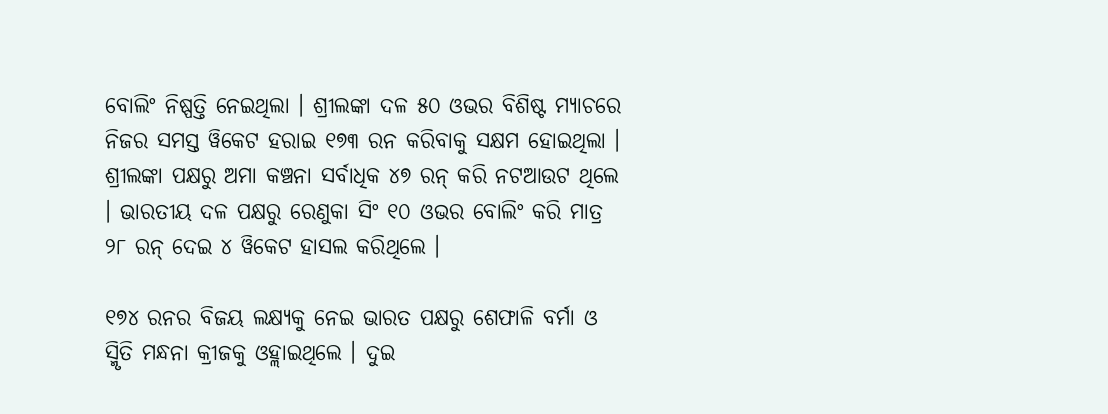ବୋଲିଂ ନିଷ୍ପତ୍ତି ନେଇଥିଲା । ଶ୍ରୀଲଙ୍କା ଦଳ ୫୦ ଓଭର ବିଶିଷ୍ଟ ମ୍ୟାଚରେ ନିଜର ସମସ୍ତ ୱିକେଟ ହରାଇ ୧୭୩ ରନ କରିବାକୁ ସକ୍ଷମ ହୋଇଥିଲା । ଶ୍ରୀଲଙ୍କା ପକ୍ଷରୁ ଅମା କଞ୍ଚନା ସର୍ବାଧିକ ୪୭ ରନ୍ କରି ନଟଆଉଟ ଥିଲେ । ଭାରତୀୟ ଦଳ ପକ୍ଷରୁ ରେଣୁକା ସିଂ ୧୦ ଓଭର ବୋଲିଂ କରି ମାତ୍ର ୨୮ ରନ୍ ଦେଇ ୪ ୱିକେଟ ହାସଲ କରିଥିଲେ ।

୧୭୪ ରନର ବିଜୟ ଲକ୍ଷ୍ୟକୁ ନେଇ ଭାରତ ପକ୍ଷରୁ ଶେଫାଳି ବର୍ମା ଓ ସ୍ମିୃତି ମନ୍ଧନା କ୍ରୀଜକୁ ଓହ୍ଲାଇଥିଲେ । ଦୁଇ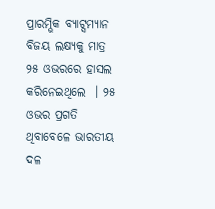ପ୍ରାରମ୍ଭିକ ବ୍ୟାଟ୍ସମ୍ୟାନ ବିଜୟ ଲକ୍ଷ୍ୟକୁ ମାତ୍ର ୨୫ ଓଭରରେ ହାସଲ କରିନେଇଥିଲେ  । ୨୫ ଓଭର ପ୍ରଗତି ଥିବାବେଳେ ଭାରତୀୟ ଦଳ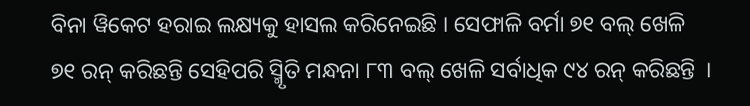ବିନା ୱିକେଟ ହରାଇ ଲକ୍ଷ୍ୟକୁ ହାସଲ କରିନେଇଛି । ସେଫାଳି ବର୍ମା ୭୧ ବଲ୍ ଖେଳି ୭୧ ରନ୍ କରିଛନ୍ତି ସେହିପରି ସ୍ମିୃତି ମନ୍ଧନା ୮୩ ବଲ୍ ଖେଳି ସର୍ବାଧିକ ୯୪ ରନ୍ କରିଛନ୍ତି  ।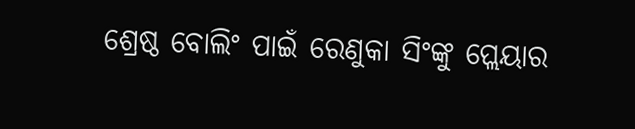ଶ୍ରେଷ୍ଠ ବୋଲିଂ ପାଇଁ ରେଣୁକା ସିଂଙ୍କୁ ପ୍ଲେୟାର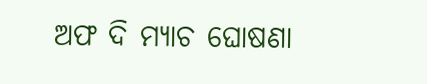ଅଫ ଦି ମ୍ୟାଚ ଘୋଷଣା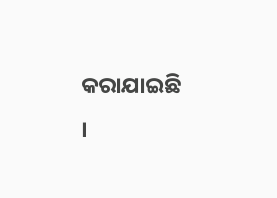କରାଯାଇଛି  ।